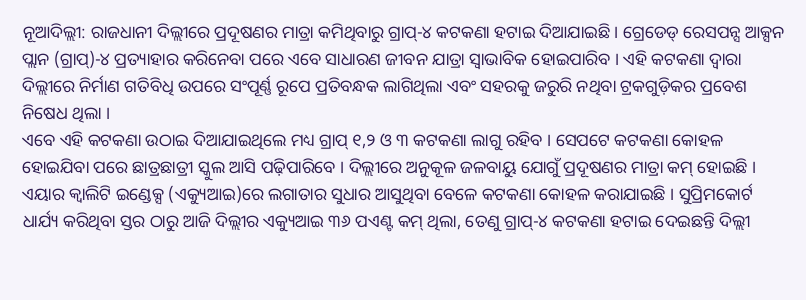ନୂଆଦିଲ୍ଲୀ: ରାଜଧାନୀ ଦିଲ୍ଲୀରେ ପ୍ରଦୂଷଣର ମାତ୍ରା କମିଥିବାରୁ ଗ୍ରାପ୍-୪ କଟକଣା ହଟାଇ ଦିଆଯାଇଛି । ଗ୍ରେଡେଡ୍ ରେସପନ୍ସ ଆକ୍ସନ ପ୍ଲାନ (ଗ୍ରାପ୍)-୪ ପ୍ରତ୍ୟାହାର କରିନେବା ପରେ ଏବେ ସାଧାରଣ ଜୀବନ ଯାତ୍ରା ସ୍ବାଭାବିକ ହୋଇପାରିବ । ଏହି କଟକଣା ଦ୍ବାରା ଦିଲ୍ଲୀରେ ନିର୍ମାଣ ଗତିବିଧି ଉପରେ ସଂପୂର୍ଣ୍ଣ ରୂପେ ପ୍ରତିବନ୍ଧକ ଲାଗିଥିଲା ଏବଂ ସହରକୁ ଜରୁରି ନଥିବା ଟ୍ରକଗୁଡ଼ିକର ପ୍ରବେଶ ନିଷେଧ ଥିଲା ।
ଏବେ ଏହି କଟକଣା ଉଠାଇ ଦିଆଯାଇଥିଲେ ମଧ୍ୟ ଗ୍ରାପ୍ ୧,୨ ଓ ୩ କଟକଣା ଲାଗୁ ରହିବ । ସେପଟେ କଟକଣା କୋହଳ ହୋଇଯିବା ପରେ ଛାତ୍ରଛାତ୍ରୀ ସ୍କୁଲ ଆସି ପଢ଼ିପାରିବେ । ଦିଲ୍ଲୀରେ ଅନୁକୂଳ ଜଳବାୟୁ ଯୋଗୁଁ ପ୍ରଦୂଷଣର ମାତ୍ରା କମ୍ ହୋଇଛି । ଏୟାର କ୍ବାଲିଟି ଇଣ୍ଡେକ୍ସ (ଏକ୍ୟୁଆଇ)ରେ ଲଗାତାର ସୁଧାର ଆସୁଥିବା ବେଳେ କଟକଣା କୋହଳ କରାଯାଇଛି । ସୁପ୍ରିମକୋର୍ଟ ଧାର୍ଯ୍ୟ କରିଥିବା ସ୍ତର ଠାରୁ ଆଜି ଦିଲ୍ଲୀର ଏକ୍ୟୁଆଇ ୩୬ ପଏଣ୍ଟ କମ୍ ଥିଲା, ତେଣୁ ଗ୍ରାପ୍-୪ କଟକଣା ହଟାଇ ଦେଇଛନ୍ତି ଦିଲ୍ଲୀ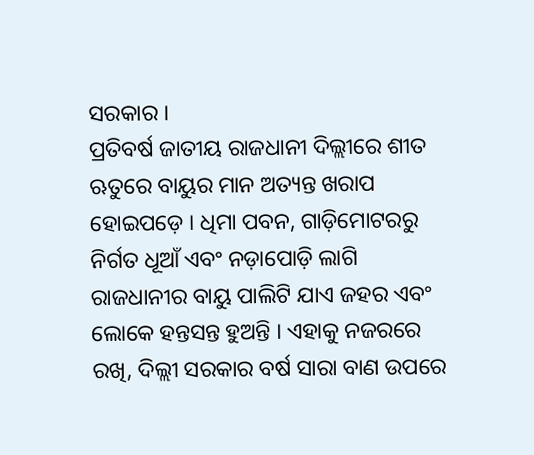ସରକାର ।
ପ୍ରତିବର୍ଷ ଜାତୀୟ ରାଜଧାନୀ ଦିଲ୍ଲୀରେ ଶୀତ ଋତୁରେ ବାୟୁର ମାନ ଅତ୍ୟନ୍ତ ଖରାପ ହୋଇପଡ଼େ । ଧିମା ପବନ, ଗାଡ଼ିମୋଟରରୁ ନିର୍ଗତ ଧୂଆଁ ଏବଂ ନଡ଼ାପୋଡ଼ି ଲାଗି ରାଜଧାନୀର ବାୟୁ ପାଲିଟି ଯାଏ ଜହର ଏବଂ ଲୋକେ ହନ୍ତସନ୍ତ ହୁଅନ୍ତି । ଏହାକୁ ନଜରରେ ରଖି, ଦିଲ୍ଲୀ ସରକାର ବର୍ଷ ସାରା ବାଣ ଉପରେ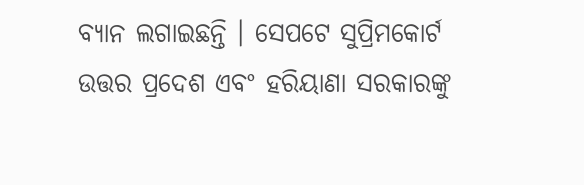ବ୍ୟାନ ଲଗାଇଛନ୍ତି । ସେପଟେ ସୁପ୍ରିମକୋର୍ଟ ଉତ୍ତର ପ୍ରଦେଶ ଏବଂ ହରିୟାଣା ସରକାରଙ୍କୁ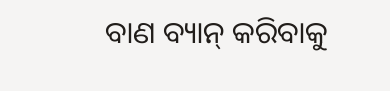ବାଣ ବ୍ୟାନ୍ କରିବାକୁ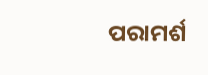ପରାମର୍ଶ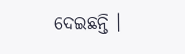ଦେଇଛନ୍ତି ।